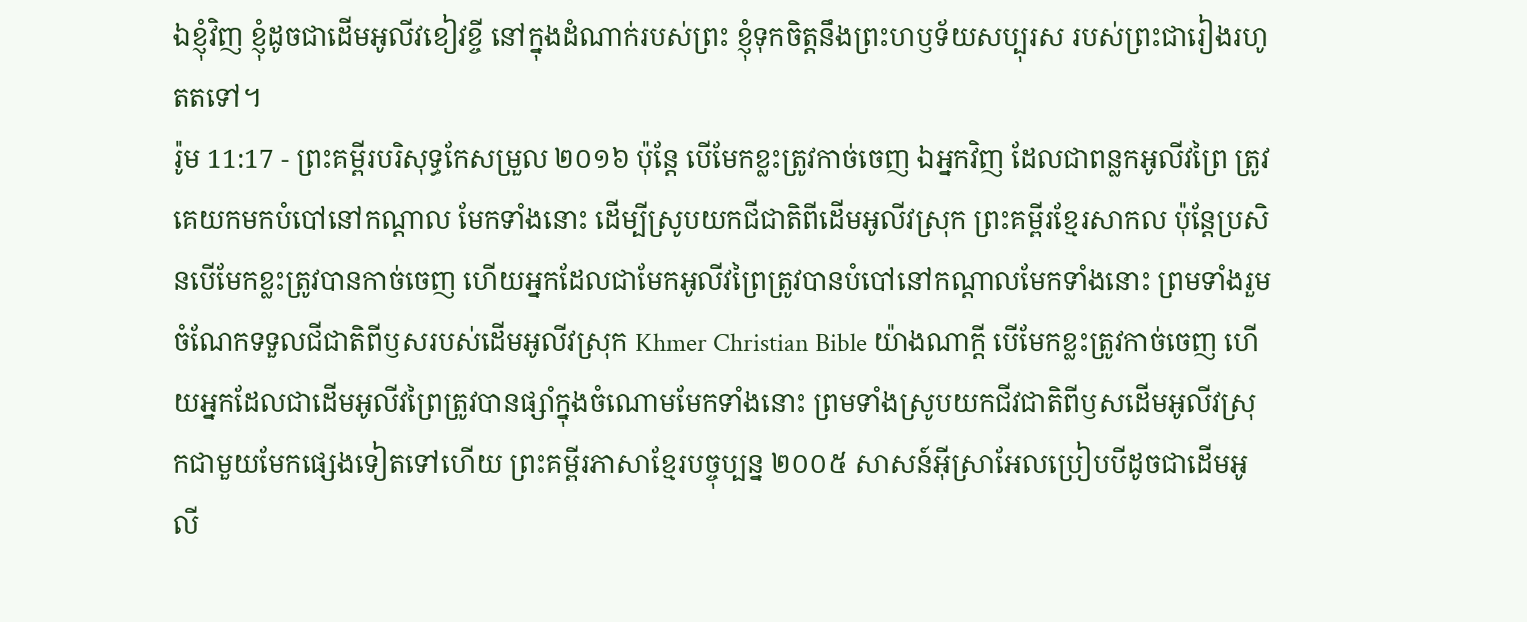ឯខ្ញុំវិញ ខ្ញុំដូចជាដើមអូលីវខៀវខ្ចី នៅក្នុងដំណាក់របស់ព្រះ ខ្ញុំទុកចិត្តនឹងព្រះហឫទ័យសប្បុរស របស់ព្រះជារៀងរហូតតទៅ។
រ៉ូម 11:17 - ព្រះគម្ពីរបរិសុទ្ធកែសម្រួល ២០១៦ ប៉ុន្តែ បើមែកខ្លះត្រូវកាច់ចេញ ឯអ្នកវិញ ដែលជាពន្លកអូលីវព្រៃ ត្រូវគេយកមកបំបៅនៅកណ្តាល មែកទាំងនោះ ដើម្បីស្រូបយកជីជាតិពីដើមអូលីវស្រុក ព្រះគម្ពីរខ្មែរសាកល ប៉ុន្តែប្រសិនបើមែកខ្លះត្រូវបានកាច់ចេញ ហើយអ្នកដែលជាមែកអូលីវព្រៃត្រូវបានបំបៅនៅកណ្ដាលមែកទាំងនោះ ព្រមទាំងរួមចំណែកទទួលជីជាតិពីឫសរបស់ដើមអូលីវស្រុក Khmer Christian Bible យ៉ាងណាក្ដី បើមែកខ្លះត្រូវកាច់ចេញ ហើយអ្នកដែលជាដើមអូលីវព្រៃត្រូវបានផ្សាំក្នុងចំណោមមែកទាំងនោះ ព្រមទាំងស្រូបយកជីវជាតិពីឫសដើមអូលីវស្រុកជាមួយមែកផ្សេងទៀតទៅហើយ ព្រះគម្ពីរភាសាខ្មែរបច្ចុប្បន្ន ២០០៥ សាសន៍អ៊ីស្រាអែលប្រៀបបីដូចជាដើមអូលី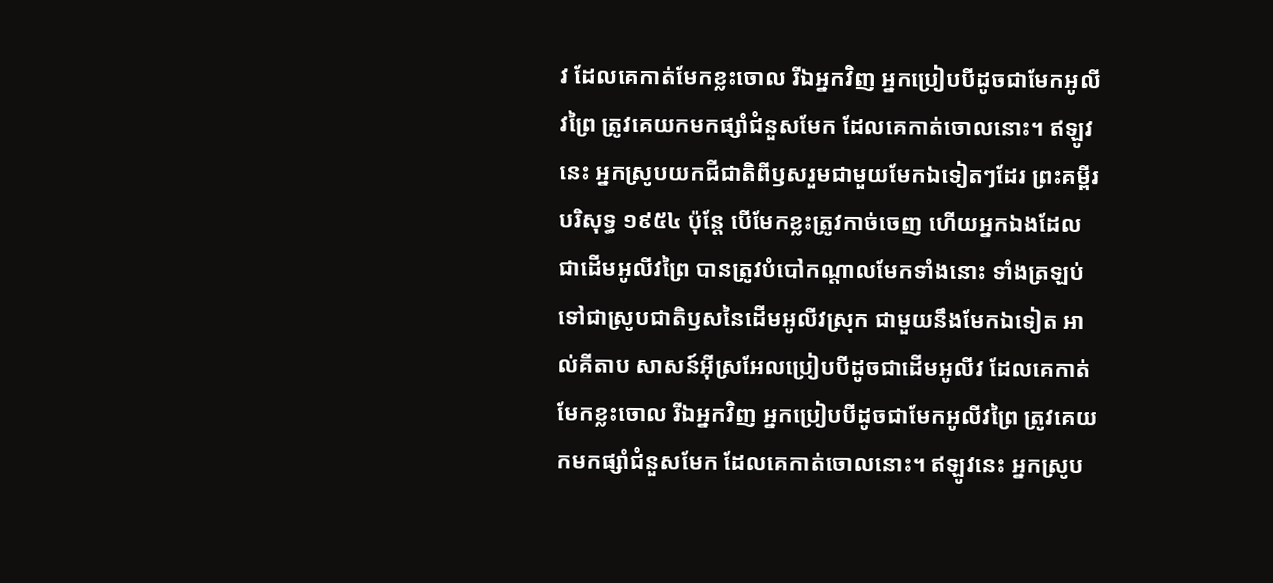វ ដែលគេកាត់មែកខ្លះចោល រីឯអ្នកវិញ អ្នកប្រៀបបីដូចជាមែកអូលីវព្រៃ ត្រូវគេយកមកផ្សាំជំនួសមែក ដែលគេកាត់ចោលនោះ។ ឥឡូវនេះ អ្នកស្រូបយកជីជាតិពីឫសរួមជាមួយមែកឯទៀតៗដែរ ព្រះគម្ពីរបរិសុទ្ធ ១៩៥៤ ប៉ុន្តែ បើមែកខ្លះត្រូវកាច់ចេញ ហើយអ្នកឯងដែលជាដើមអូលីវព្រៃ បានត្រូវបំបៅកណ្តាលមែកទាំងនោះ ទាំងត្រឡប់ទៅជាស្រូបជាតិឫសនៃដើមអូលីវស្រុក ជាមួយនឹងមែកឯទៀត អាល់គីតាប សាសន៍អ៊ីស្រអែលប្រៀបបីដូចជាដើមអូលីវ ដែលគេកាត់មែកខ្លះចោល រីឯអ្នកវិញ អ្នកប្រៀបបីដូចជាមែកអូលីវព្រៃ ត្រូវគេយកមកផ្សាំជំនួសមែក ដែលគេកាត់ចោលនោះ។ ឥឡូវនេះ អ្នកស្រូប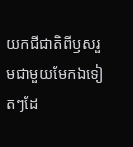យកជីជាតិពីឫសរួមជាមួយមែកឯទៀតៗដែ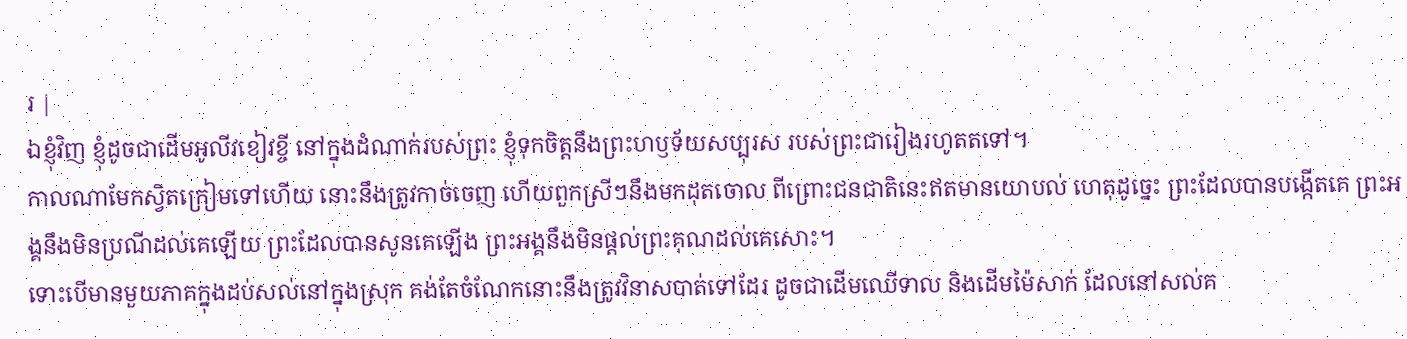រ |
ឯខ្ញុំវិញ ខ្ញុំដូចជាដើមអូលីវខៀវខ្ចី នៅក្នុងដំណាក់របស់ព្រះ ខ្ញុំទុកចិត្តនឹងព្រះហឫទ័យសប្បុរស របស់ព្រះជារៀងរហូតតទៅ។
កាលណាមែកស្វិតក្រៀមទៅហើយ នោះនឹងត្រូវកាច់ចេញ ហើយពួកស្រីៗនឹងមកដុតចោល ពីព្រោះជនជាតិនេះឥតមានយោបល់ ហេតុដូច្នេះ ព្រះដែលបានបង្កើតគេ ព្រះអង្គនឹងមិនប្រណីដល់គេឡើយ ព្រះដែលបានសូនគេឡើង ព្រះអង្គនឹងមិនផ្តល់ព្រះគុណដល់គេសោះ។
ទោះបើមានមួយភាគក្នុងដប់សល់នៅក្នុងស្រុក គង់តែចំណែកនោះនឹងត្រូវវិនាសបាត់ទៅដែរ ដូចជាដើមឈើទាល និងដើមម៉ៃសាក់ ដែលនៅសល់គ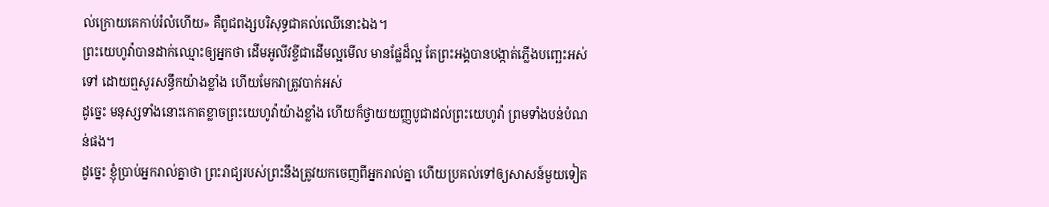ល់ក្រោយគេកាប់រំលំហើយ» គឺពូជពង្សបរិសុទ្ធជាគល់ឈើនោះឯង។
ព្រះយេហូវ៉ាបានដាក់ឈ្មោះឲ្យអ្នកថា ដើមអូលីវខ្ចីជាដើមល្អមើល មានផ្លែដ៏ល្អ តែព្រះអង្គបានបង្កាត់ភ្លើងបញ្ឆេះអស់ទៅ ដោយឮសូរសន្ធឹកយ៉ាងខ្លាំង ហើយមែកវាត្រូវបាក់អស់
ដូច្នេះ មនុស្សទាំងនោះកោតខ្លាចព្រះយេហូវ៉ាយ៉ាងខ្លាំង ហើយក៏ថ្វាយយញ្ញបូជាដល់ព្រះយេហូវ៉ា ព្រមទាំងបន់បំណន់ផង។
ដូច្នេះ ខ្ញុំប្រាប់អ្នករាល់គ្នាថា ព្រះរាជ្យរបស់ព្រះនឹងត្រូវយកចេញពីអ្នករាល់គ្នា ហើយប្រគល់ទៅឲ្យសាសន៍មួយទៀត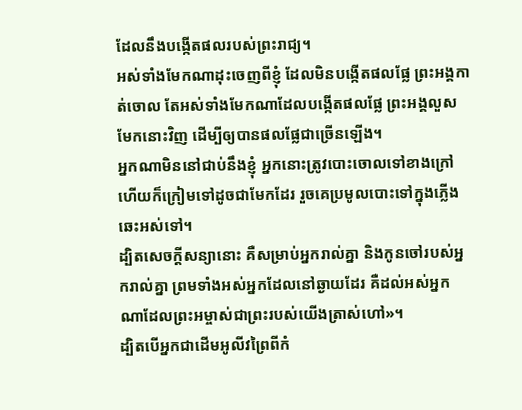ដែលនឹងបង្កើតផលរបស់ព្រះរាជ្យ។
អស់ទាំងមែកណាដុះចេញពីខ្ញុំ ដែលមិនបង្កើតផលផ្លែ ព្រះអង្គកាត់ចោល តែអស់ទាំងមែកណាដែលបង្កើតផលផ្លែ ព្រះអង្គលួសមែកនោះវិញ ដើម្បីឲ្យបានផលផ្លែជាច្រើនឡើង។
អ្នកណាមិននៅជាប់នឹងខ្ញុំ អ្នកនោះត្រូវបោះចោលទៅខាងក្រៅ ហើយក៏ក្រៀមទៅដូចជាមែកដែរ រួចគេប្រមូលបោះទៅក្នុងភ្លើងឆេះអស់ទៅ។
ដ្បិតសេចក្តីសន្យានោះ គឺសម្រាប់អ្នករាល់គ្នា និងកូនចៅរបស់អ្នករាល់គ្នា ព្រមទាំងអស់អ្នកដែលនៅឆ្ងាយដែរ គឺដល់អស់អ្នកណាដែលព្រះអម្ចាស់ជាព្រះរបស់យើងត្រាស់ហៅ»។
ដ្បិតបើអ្នកជាដើមអូលីវព្រៃពីកំ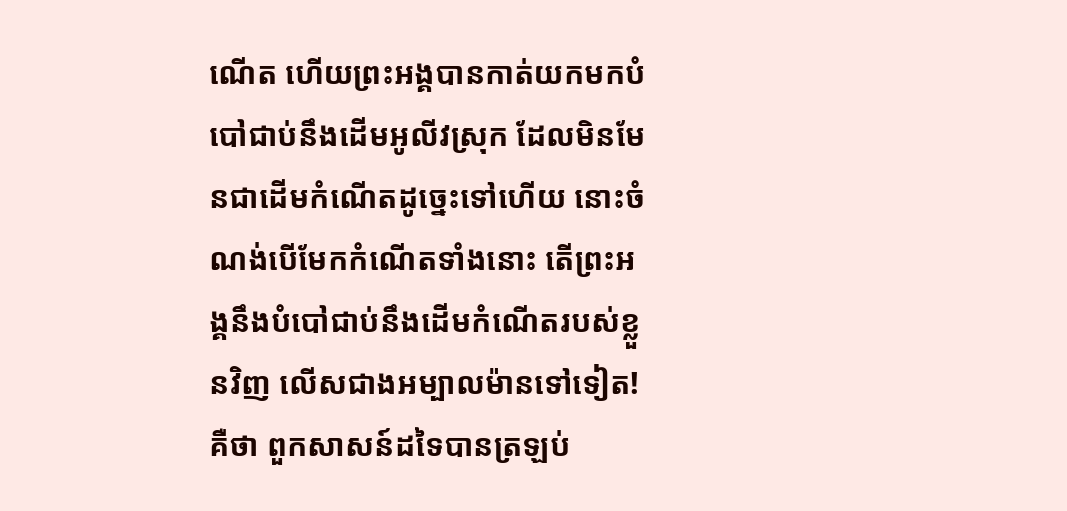ណើត ហើយព្រះអង្គបានកាត់យកមកបំបៅជាប់នឹងដើមអូលីវស្រុក ដែលមិនមែនជាដើមកំណើតដូច្នេះទៅហើយ នោះចំណង់បើមែកកំណើតទាំងនោះ តើព្រះអង្គនឹងបំបៅជាប់នឹងដើមកំណើតរបស់ខ្លួនវិញ លើសជាងអម្បាលម៉ានទៅទៀត!
គឺថា ពួកសាសន៍ដទៃបានត្រឡប់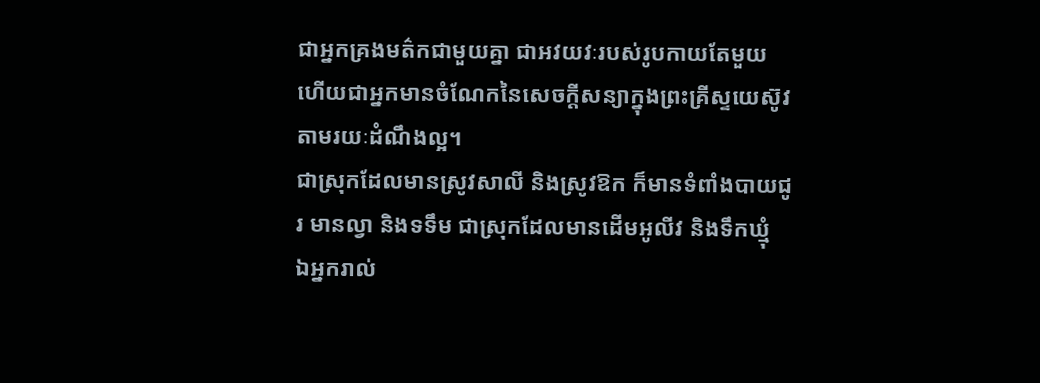ជាអ្នកគ្រងមត៌កជាមួយគ្នា ជាអវយវៈរបស់រូបកាយតែមួយ ហើយជាអ្នកមានចំណែកនៃសេចក្តីសន្យាក្នុងព្រះគ្រីស្ទយេស៊ូវ តាមរយៈដំណឹងល្អ។
ជាស្រុកដែលមានស្រូវសាលី និងស្រូវឱក ក៏មានទំពាំងបាយជូរ មានល្វា និងទទឹម ជាស្រុកដែលមានដើមអូលីវ និងទឹកឃ្មុំ
ឯអ្នករាល់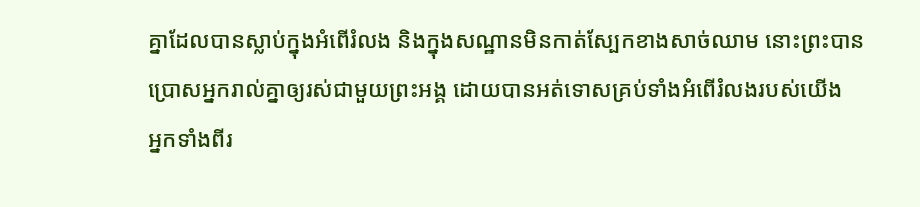គ្នាដែលបានស្លាប់ក្នុងអំពើរំលង និងក្នុងសណ្ឋានមិនកាត់ស្បែកខាងសាច់ឈាម នោះព្រះបានប្រោសអ្នករាល់គ្នាឲ្យរស់ជាមួយព្រះអង្គ ដោយបានអត់ទោសគ្រប់ទាំងអំពើរំលងរបស់យើង
អ្នកទាំងពីរ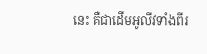នេះ គឺជាដើមអូលីវទាំងពីរ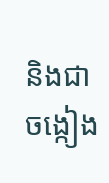និងជាចង្កៀង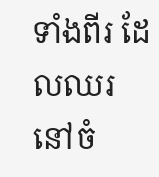ទាំងពីរ ដែលឈរនៅចំ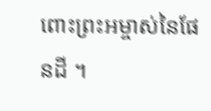ពោះព្រះអម្ចាស់នៃផែនដី ។